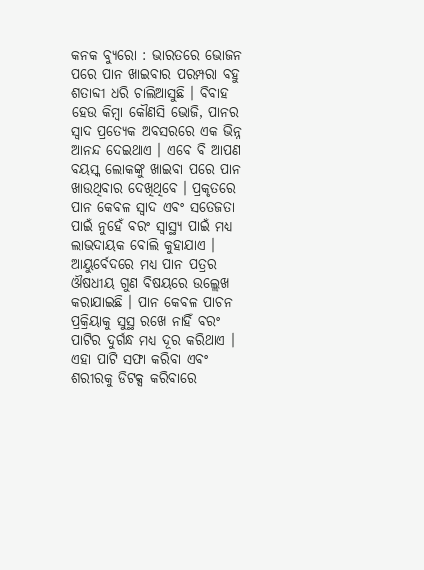କନକ ବ୍ୟୁରୋ : ଭାରତରେ ଭୋଜନ ପରେ ପାନ ଖାଇବାର ପରମ୍ପରା ବହୁ ଶତାବ୍ଦୀ ଧରି ଚାଲିଆସୁଛି । ବିବାହ ହେଉ କିମ୍ବା କୌଣସି ଭୋଜି, ପାନର ସ୍ୱାଦ ପ୍ରତ୍ୟେକ ଅବସରରେ ଏକ ଭିନ୍ନ ଆନନ୍ଦ ଦେଇଥାଏ । ଏବେ ବି ଆପଣ ବୟସ୍କ ଲୋକଙ୍କୁ ଖାଇବା ପରେ ପାନ ଖାଉଥିବାର ଦେଖିଥିବେ । ପ୍ରକୃତରେ ପାନ କେବଳ ସ୍ୱାଦ ଏବଂ ସତେଜତା ପାଇଁ ନୁହେଁ ବରଂ ସ୍ୱାସ୍ଥ୍ୟ ପାଇଁ ମଧ୍ୟ ଲାଭଦାୟକ ବୋଲି କୁହାଯାଏ । ଆୟୁର୍ବେଦରେ ମଧ୍ୟ ପାନ ପତ୍ରର ଔଷଧୀୟ ଗୁଣ ବିଷୟରେ ଉଲ୍ଲେଖ କରାଯାଇଛି । ପାନ କେବଳ ପାଚନ ପ୍ରକ୍ରିୟାକୁ ସୁସ୍ଥ ରଖେ ନାହିଁ ବରଂ ପାଟିର ଦୁର୍ଗନ୍ଧ ମଧ୍ୟ ଦୂର କରିଥାଏ । ଏହା ପାଟି ସଫା କରିବା ଏବଂ ଶରୀରକୁ ଡିଟକ୍ସ କରିବାରେ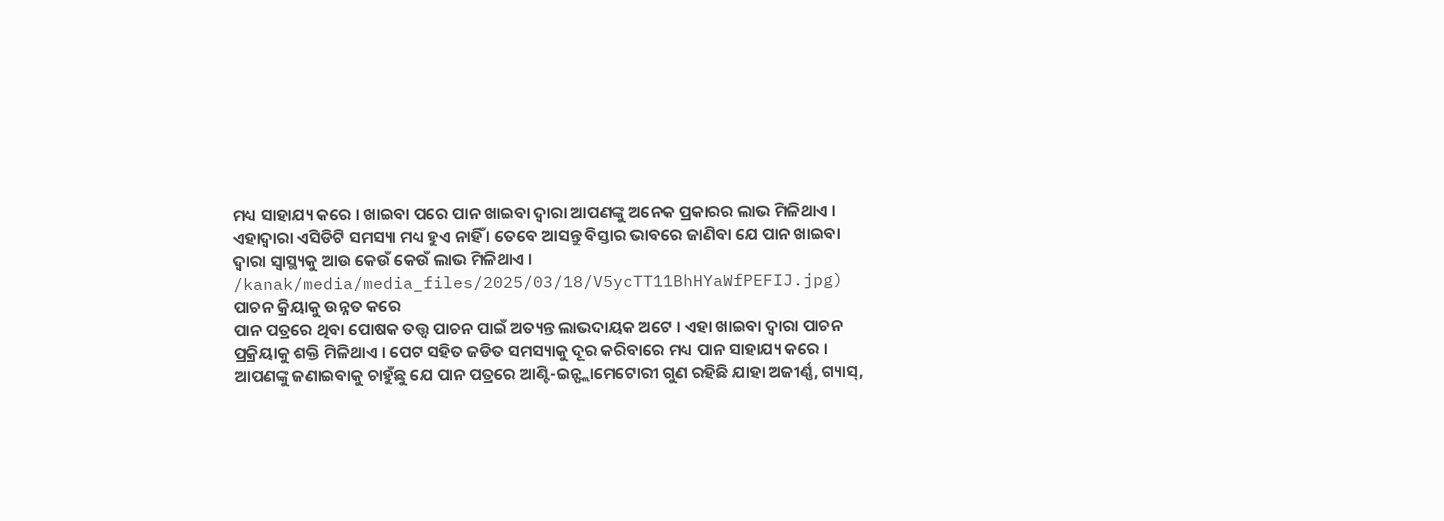ମଧ୍ୟ ସାହାଯ୍ୟ କରେ । ଖାଇବା ପରେ ପାନ ଖାଇବା ଦ୍ୱାରା ଆପଣଙ୍କୁ ଅନେକ ପ୍ରକାରର ଲାଭ ମିଳିଥାଏ । ଏହାଦ୍ୱାରା ଏସିଡିଟି ସମସ୍ୟା ମଧ୍ୟ ହୁଏ ନାହିଁ । ତେବେ ଆସନ୍ତୁ ବିସ୍ତାର ଭାବରେ ଜାଣିବା ଯେ ପାନ ଖାଇବା ଦ୍ୱାରା ସ୍ୱାସ୍ଥ୍ୟକୁ ଆଉ କେଉଁ କେଉଁ ଲାଭ ମିଳିଥାଏ ।
/kanak/media/media_files/2025/03/18/V5ycTT11BhHYaWfPEFIJ.jpg)
ପାଚନ କ୍ରିୟାକୁ ଉନ୍ନତ କରେ
ପାନ ପତ୍ରରେ ଥିବା ପୋଷକ ତତ୍ତ୍ୱ ପାଚନ ପାଇଁ ଅତ୍ୟନ୍ତ ଲାଭଦାୟକ ଅଟେ । ଏହା ଖାଇବା ଦ୍ୱାରା ପାଚନ ପ୍ରକ୍ରିୟାକୁ ଶକ୍ତି ମିଳିଥାଏ । ପେଟ ସହିତ ଜଡିତ ସମସ୍ୟାକୁ ଦୂର କରିବାରେ ମଧ୍ୟ ପାନ ସାହାଯ୍ୟ କରେ । ଆପଣଙ୍କୁ ଜଣାଇବାକୁ ଚାହୁଁଛୁ ଯେ ପାନ ପତ୍ରରେ ଆଣ୍ଟି-ଇନ୍ଫ୍ଲାମେଟୋରୀ ଗୁଣ ରହିଛି ଯାହା ଅଜୀର୍ଣ୍ଣ, ଗ୍ୟାସ୍,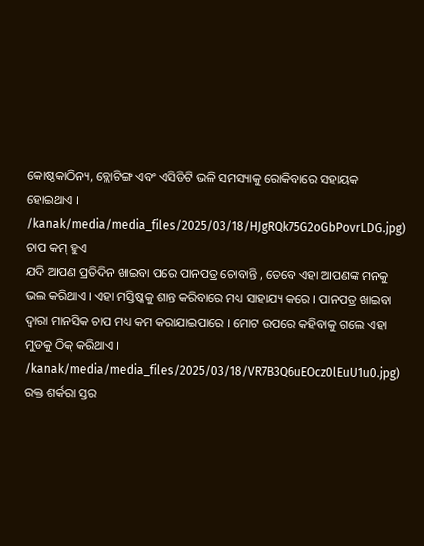କୋଷ୍ଠକାଠିନ୍ୟ, ବ୍ଲୋଟିଙ୍ଗ ଏବଂ ଏସିଡିଟି ଭଳି ସମସ୍ୟାକୁ ରୋକିବାରେ ସହାୟକ ହୋଇଥାଏ ।
/kanak/media/media_files/2025/03/18/HJgRQk75G2oGbPovrLDG.jpg)
ଚାପ କମ୍ ହୁଏ
ଯଦି ଆପଣ ପ୍ରତିଦିନ ଖାଇବା ପରେ ପାନପତ୍ର ଚୋବାନ୍ତି , ତେବେ ଏହା ଆପଣଙ୍କ ମନକୁ ଭଲ କରିଥାଏ । ଏହା ମସ୍ତିଷ୍କକୁ ଶାନ୍ତ କରିବାରେ ମଧ୍ୟ ସାହାଯ୍ୟ କରେ । ପାନପତ୍ର ଖାଇବା ଦ୍ବାରା ମାନସିକ ଚାପ ମଧ୍ୟ କମ କରାଯାଇପାରେ । ମୋଟ ଉପରେ କହିବାକୁ ଗଲେ ଏହା ମୁଡକୁ ଠିକ୍ କରିଥାଏ ।
/kanak/media/media_files/2025/03/18/VR7B3Q6uEOcz0lEuU1u0.jpg)
ରକ୍ତ ଶର୍କରା ସ୍ତର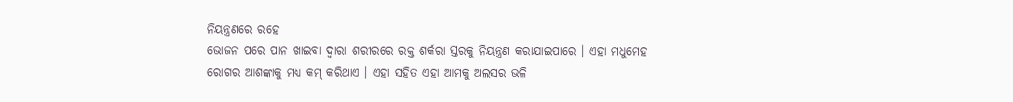ନିୟନ୍ତ୍ରଣରେ ରହେ
ଭୋଜନ ପରେ ପାନ ଖାଇବା ଦ୍ୱାରା ଶରୀରରେ ରକ୍ତ ଶର୍କରା ସ୍ତରକୁ ନିୟନ୍ତ୍ରଣ କରାଯାଇପାରେ । ଏହା ମଧୁମେହ ରୋଗର ଆଶଙ୍କାକୁ ମଧ୍ୟ କମ୍ କରିଥାଏ । ଏହା ସହିତ ଏହା ଆମକୁ ଅଲସର ଭଳି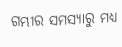ଗମ୍ଭୀର ସମସ୍ୟାରୁ ମଧ୍ୟ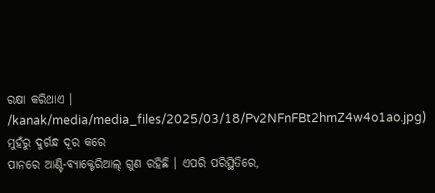ରକ୍ଷା କରିଥାଏ ।
/kanak/media/media_files/2025/03/18/Pv2NFnFBt2hmZ4w4o1ao.jpg)
ମୁହଁରୁ ଦୁର୍ଗନ୍ଧ ଦୂର କରେ
ପାନରେ ଆଣ୍ଟି-ବ୍ୟାକ୍ଟେରିଆଲ୍ ଗୁଣ ରହିଛି । ଏପରି ପରିସ୍ଥିତିରେ,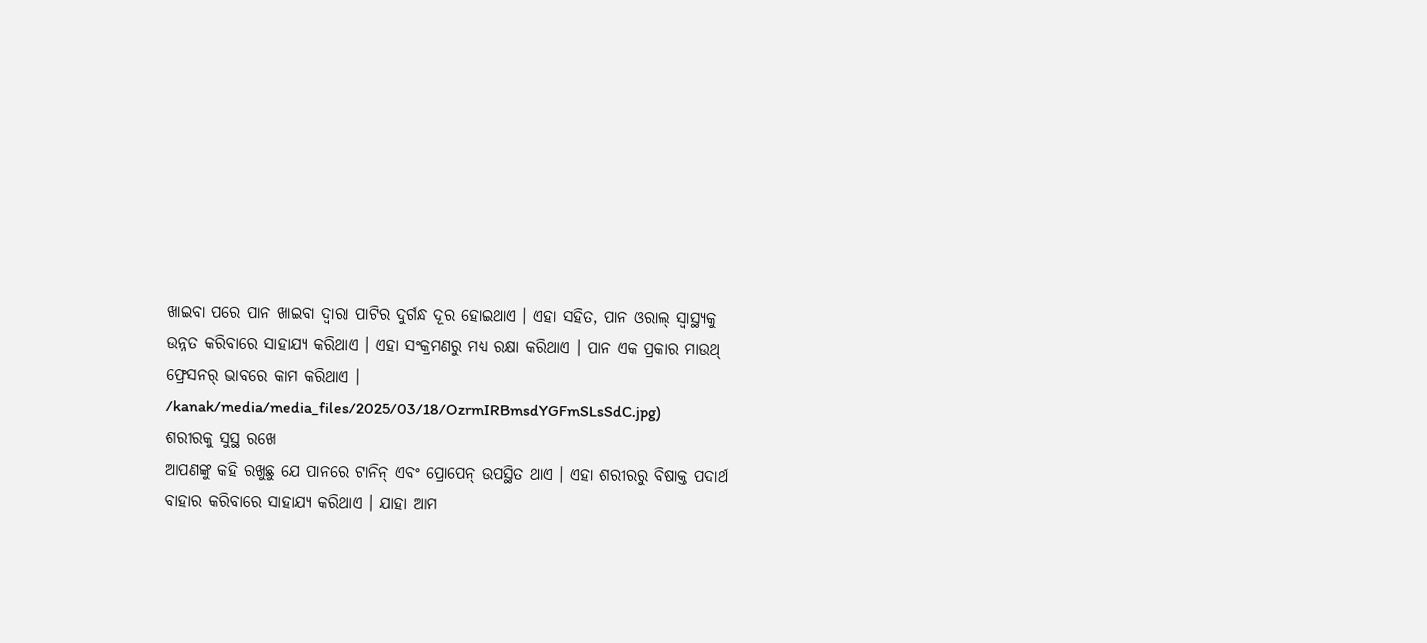ଖାଇବା ପରେ ପାନ ଖାଇବା ଦ୍ୱାରା ପାଟିର ଦୁର୍ଗନ୍ଧ ଦୂର ହୋଇଥାଏ । ଏହା ସହିତ, ପାନ ଓରାଲ୍ ସ୍ୱାସ୍ଥ୍ୟକୁ ଉନ୍ନତ କରିବାରେ ସାହାଯ୍ୟ କରିଥାଏ । ଏହା ସଂକ୍ରମଣରୁ ମଧ୍ୟ ରକ୍ଷା କରିଥାଏ । ପାନ ଏକ ପ୍ରକାର ମାଉଥ୍ ଫ୍ରେସନର୍ ଭାବରେ କାମ କରିଥାଏ ।
/kanak/media/media_files/2025/03/18/OzrmIRBmsdYGFmSLsSdC.jpg)
ଶରୀରକୁ ସୁସ୍ଥ ରଖେ
ଆପଣଙ୍କୁ କହି ରଖୁଛୁ ଯେ ପାନରେ ଟାନିନ୍ ଏବଂ ପ୍ରୋପେନ୍ ଉପସ୍ଥିତ ଥାଏ । ଏହା ଶରୀରରୁ ବିଷାକ୍ତ ପଦାର୍ଥ ବାହାର କରିବାରେ ସାହାଯ୍ୟ କରିଥାଏ । ଯାହା ଆମ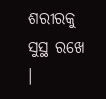ଶରୀରକୁ ସୁସ୍ଥ ରଖେ ।